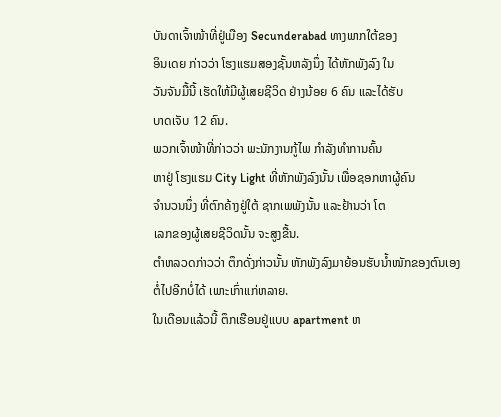ບັນດາເຈົ້າໜ້າທີ່ຢູ່ເມືອງ Secunderabad ທາງພາກໃຕ້ຂອງ
ອິນເດຍ ກ່າວວ່າ ໂຮງແຮມສອງຊັ້ນຫລັງນຶ່ງ ໄດ້ຫັກພັງລົງ ໃນ
ວັນຈັນມື້ນີ້ ເຮັດໃຫ້ມີຜູ້ເສຍຊີວິດ ຢ່າງນ້ອຍ 6 ຄົນ ແລະໄດ້ຮັບ
ບາດເຈັບ 12 ຄົນ.
ພວກເຈົ້າໜ້າທີ່ກ່າວວ່າ ພະນັກງານກູ້ໄພ ກໍາລັງທໍາການຄົ້ນ
ຫາຢູ່ ໂຮງແຮມ City Light ທີ່ຫັກພັງລົງນັ້ນ ເພື່ອຊອກຫາຜູ້ຄົນ
ຈໍານວນນຶ່ງ ທີ່ຕົກຄ້າງຢູ່ໃຕ້ ຊາກເພພັງນັ້ນ ແລະຢ້ານວ່າ ໂຕ
ເລກຂອງຜູ້ເສຍຊີວິດນັ້ນ ຈະສູງຂື້ນ.
ຕໍາຫລວດກ່າວວ່າ ຕຶກດັ່ງກ່າວນັ້ນ ຫັກພັງລົງມາຍ້ອນຮັບນໍ້າໜັກຂອງຕົນເອງ ຕໍ່ໄປອີກບໍ່ໄດ້ ເພາະເກົ່າແກ່ຫລາຍ.
ໃນເດືອນແລ້ວນີ້ ຕຶກເຮືອນຢູ່ແບບ apartment ຫ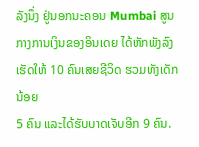ລັງນຶ່ງ ຢູ່ນອກນະຄອນ Mumbai ສູນກາງການເງິນຂອງອິນເດຍ ໄດ້ຫັກພັງລົງ ເຮັດໃຫ້ 10 ຄົນເສຍຊີວິດ ຮວມທັງເດັກນ້ອຍ
5 ຄົນ ແລະໄດ້ຮັບບາດເຈັບອີກ 9 ຄົນ.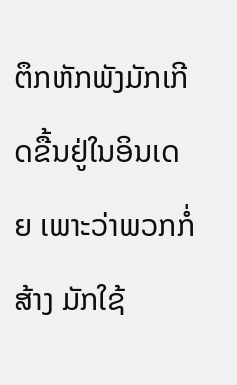ຕຶກຫັກພັງມັກເກີດຂື້ນຢູ່ໃນອິນເດຍ ເພາະວ່າພວກກໍ່ສ້າງ ມັກໃຊ້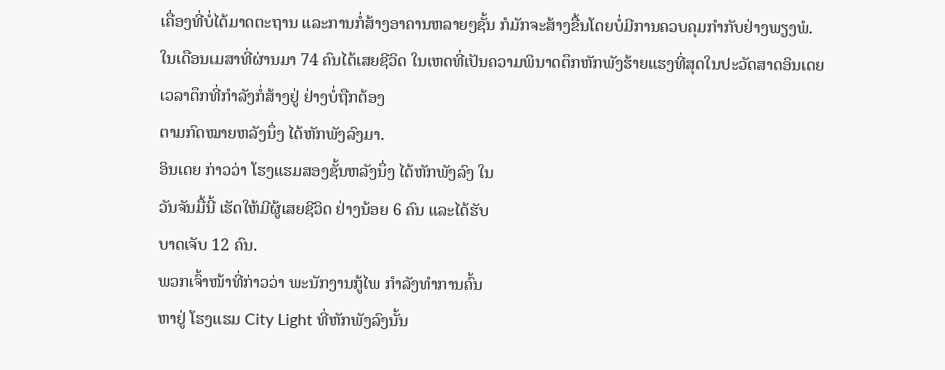ເຄື່ອງທີ່ບໍ່ໄດ້ມາດຕະຖານ ແລະການກໍ່ສ້າງອາຄານຫລາຍໆຊັ້ນ ກໍມັກຈະສ້າງຂື້ນໂດຍບໍ່ມີການຄວບຄຸມກໍາກັບຢ່າງພຽງພໍ.
ໃນເດືອນເມສາທີ່ຜ່ານມາ 74 ຄົນໄດ້ເສຍຊີວິດ ໃນເຫດທີ່ເປັນຄວາມພິນາດຕຶກຫັກພັງຮ້າຍແຮງທີ່ສຸດໃນປະວັດສາດອິນເດຍ ເວລາຕຶກທີ່ກໍາລັງກໍ່ສ້າງຢູ່ ຢ່າງບໍ່ຖືກຕ້ອງ
ຕາມກົດໝາຍຫລັງນຶ່ງ ໄດ້ຫັກພັງລົງມາ.
ອິນເດຍ ກ່າວວ່າ ໂຮງແຮມສອງຊັ້ນຫລັງນຶ່ງ ໄດ້ຫັກພັງລົງ ໃນ
ວັນຈັນມື້ນີ້ ເຮັດໃຫ້ມີຜູ້ເສຍຊີວິດ ຢ່າງນ້ອຍ 6 ຄົນ ແລະໄດ້ຮັບ
ບາດເຈັບ 12 ຄົນ.
ພວກເຈົ້າໜ້າທີ່ກ່າວວ່າ ພະນັກງານກູ້ໄພ ກໍາລັງທໍາການຄົ້ນ
ຫາຢູ່ ໂຮງແຮມ City Light ທີ່ຫັກພັງລົງນັ້ນ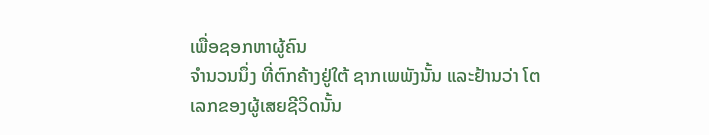ເພື່ອຊອກຫາຜູ້ຄົນ
ຈໍານວນນຶ່ງ ທີ່ຕົກຄ້າງຢູ່ໃຕ້ ຊາກເພພັງນັ້ນ ແລະຢ້ານວ່າ ໂຕ
ເລກຂອງຜູ້ເສຍຊີວິດນັ້ນ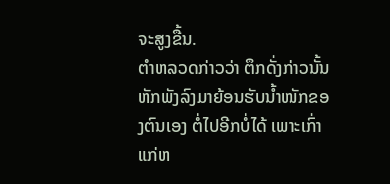ຈະສູງຂື້ນ.
ຕໍາຫລວດກ່າວວ່າ ຕຶກດັ່ງກ່າວນັ້ນ ຫັກພັງລົງມາຍ້ອນຮັບນໍ້າໜັກຂອງຕົນເອງ ຕໍ່ໄປອີກບໍ່ໄດ້ ເພາະເກົ່າແກ່ຫ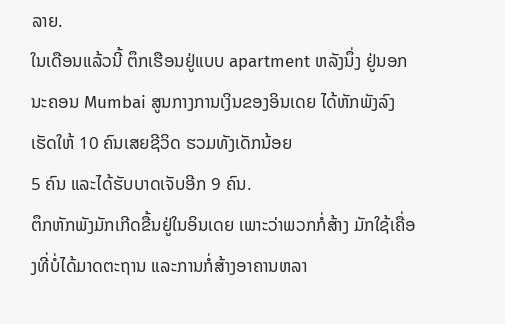ລາຍ.
ໃນເດືອນແລ້ວນີ້ ຕຶກເຮືອນຢູ່ແບບ apartment ຫລັງນຶ່ງ ຢູ່ນອກນະຄອນ Mumbai ສູນກາງການເງິນຂອງອິນເດຍ ໄດ້ຫັກພັງລົງ ເຮັດໃຫ້ 10 ຄົນເສຍຊີວິດ ຮວມທັງເດັກນ້ອຍ
5 ຄົນ ແລະໄດ້ຮັບບາດເຈັບອີກ 9 ຄົນ.
ຕຶກຫັກພັງມັກເກີດຂື້ນຢູ່ໃນອິນເດຍ ເພາະວ່າພວກກໍ່ສ້າງ ມັກໃຊ້ເຄື່ອງທີ່ບໍ່ໄດ້ມາດຕະຖານ ແລະການກໍ່ສ້າງອາຄານຫລາ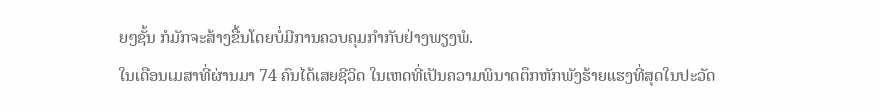ຍໆຊັ້ນ ກໍມັກຈະສ້າງຂື້ນໂດຍບໍ່ມີການຄວບຄຸມກໍາກັບຢ່າງພຽງພໍ.
ໃນເດືອນເມສາທີ່ຜ່ານມາ 74 ຄົນໄດ້ເສຍຊີວິດ ໃນເຫດທີ່ເປັນຄວາມພິນາດຕຶກຫັກພັງຮ້າຍແຮງທີ່ສຸດໃນປະວັດ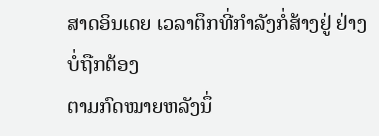ສາດອິນເດຍ ເວລາຕຶກທີ່ກໍາລັງກໍ່ສ້າງຢູ່ ຢ່າງບໍ່ຖືກຕ້ອງ
ຕາມກົດໝາຍຫລັງນຶ່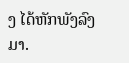ງ ໄດ້ຫັກພັງລົງມາ.